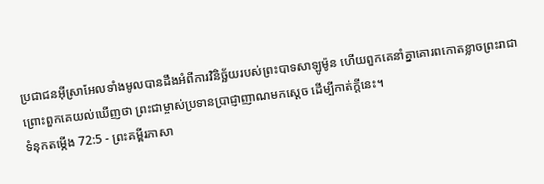ប្រជាជនអ៊ីស្រាអែលទាំងមូលបានដឹងអំពីការវិនិច្ឆ័យរបស់ព្រះបាទសាឡូម៉ូន ហើយពួកគេនាំគ្នាគោរពកោតខ្លាចព្រះរាជា ព្រោះពួកគេយល់ឃើញថា ព្រះជាម្ចាស់ប្រទានប្រាជ្ញាញាណមកស្ដេច ដើម្បីកាត់ក្ដីនេះ។
ទំនុកតម្កើង 72:5 - ព្រះគម្ពីរភាសា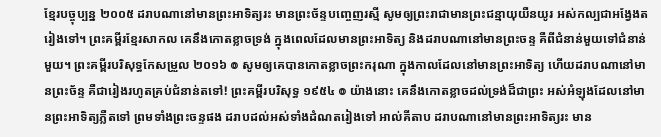ខ្មែរបច្ចុប្បន្ន ២០០៥ ដរាបណានៅមានព្រះអាទិត្យរះ មានព្រះច័ន្ទបញ្ចេញរស្មី សូមឲ្យព្រះរាជាមានព្រះជន្មាយុយឺនយូរ អស់កល្បជាអង្វែងតរៀងទៅ។ ព្រះគម្ពីរខ្មែរសាកល គេនឹងកោតខ្លាចទ្រង់ ក្នុងពេលដែលមានព្រះអាទិត្យ និងដរាបណានៅមានព្រះចន្ទ គឺពីជំនាន់មួយទៅជំនាន់មួយ។ ព្រះគម្ពីរបរិសុទ្ធកែសម្រួល ២០១៦ ៙ សូមឲ្យគេបានកោតខ្លាចព្រះករុណា ក្នុងកាលដែលនៅមានព្រះអាទិត្យ ហើយដរាបណានៅមានព្រះច័ន្ទ គឺជារៀងរហូតគ្រប់ជំនាន់តទៅ! ព្រះគម្ពីរបរិសុទ្ធ ១៩៥៤ ៙ យ៉ាងនោះ គេនឹងកោតខ្លាចដល់ទ្រង់ដ៏ជាព្រះ អស់អំឡុងដែលនៅមានព្រះអាទិត្យភ្លឺតទៅ ព្រមទាំងព្រះចន្ទផង ដរាបដល់អស់ទាំងដំណតរៀងទៅ អាល់គីតាប ដរាបណានៅមានព្រះអាទិត្យរះ មាន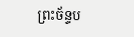ព្រះច័ន្ទប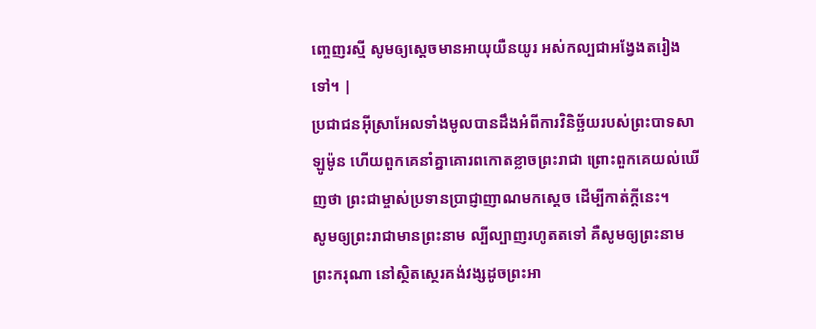ញ្ចេញរស្មី សូមឲ្យស្តេចមានអាយុយឺនយូរ អស់កល្បជាអង្វែងតរៀងទៅ។ |
ប្រជាជនអ៊ីស្រាអែលទាំងមូលបានដឹងអំពីការវិនិច្ឆ័យរបស់ព្រះបាទសាឡូម៉ូន ហើយពួកគេនាំគ្នាគោរពកោតខ្លាចព្រះរាជា ព្រោះពួកគេយល់ឃើញថា ព្រះជាម្ចាស់ប្រទានប្រាជ្ញាញាណមកស្ដេច ដើម្បីកាត់ក្ដីនេះ។
សូមឲ្យព្រះរាជាមានព្រះនាម ល្បីល្បាញរហូតតទៅ គឺសូមឲ្យព្រះនាមព្រះករុណា នៅស្ថិតស្ថេរគង់វង្សដូចព្រះអា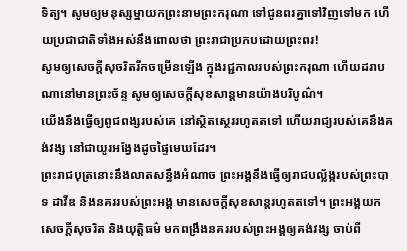ទិត្យ។ សូមឲ្យមនុស្សម្នាយកព្រះនាមព្រះករុណា ទៅជូនពរគ្នាទៅវិញទៅមក ហើយប្រជាជាតិទាំងអស់នឹងពោលថា ព្រះរាជាប្រកបដោយព្រះពរ!
សូមឲ្យសេចក្ដីសុចរិតរីកចម្រើនឡើង ក្នុងរជ្ជកាលរបស់ព្រះករុណា ហើយដរាបណានៅមានព្រះច័ន្ទ សូមឲ្យសេចក្ដីសុខសាន្តមានយ៉ាងបរិបូណ៌។
យើងនឹងធ្វើឲ្យពូជពង្សរបស់គេ នៅស្ថិតស្ថេររហូតតទៅ ហើយរាជ្យរបស់គេនឹងគង់វង្ស នៅជាយូរអង្វែងដូចផ្ទៃមេឃដែរ។
ព្រះរាជបុត្រនោះនឹងលាតសន្ធឹងអំណាច ព្រះអង្គនឹងធ្វើឲ្យរាជបល្ល័ង្ករបស់ព្រះបាទ ដាវីឌ និងនគររបស់ព្រះអង្គ មានសេចក្ដីសុខសាន្តរហូតតទៅ។ ព្រះអង្គយកសេចក្ដីសុចរិត និងយុត្តិធម៌ មកពង្រឹងនគររបស់ព្រះអង្គឲ្យគង់វង្ស ចាប់ពី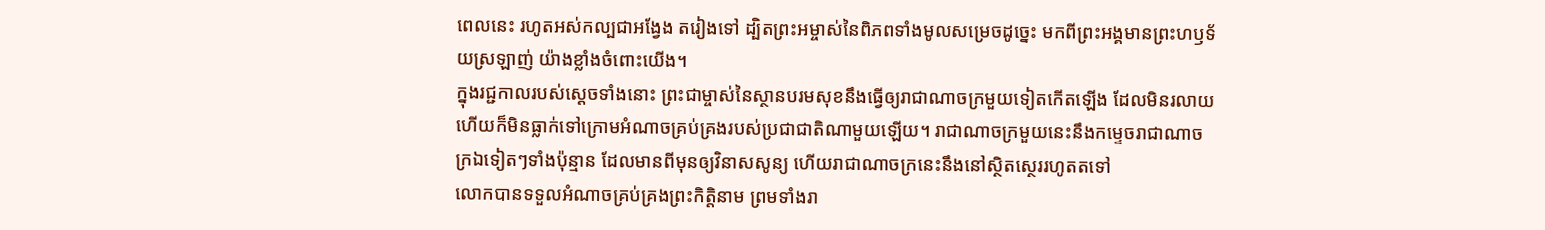ពេលនេះ រហូតអស់កល្បជាអង្វែង តរៀងទៅ ដ្បិតព្រះអម្ចាស់នៃពិភពទាំងមូលសម្រេចដូច្នេះ មកពីព្រះអង្គមានព្រះហឫទ័យស្រឡាញ់ យ៉ាងខ្លាំងចំពោះយើង។
ក្នុងរជ្ជកាលរបស់ស្ដេចទាំងនោះ ព្រះជាម្ចាស់នៃស្ថានបរមសុខនឹងធ្វើឲ្យរាជាណាចក្រមួយទៀតកើតឡើង ដែលមិនរលាយ ហើយក៏មិនធ្លាក់ទៅក្រោមអំណាចគ្រប់គ្រងរបស់ប្រជាជាតិណាមួយឡើយ។ រាជាណាចក្រមួយនេះនឹងកម្ទេចរាជាណាចក្រឯទៀតៗទាំងប៉ុន្មាន ដែលមានពីមុនឲ្យវិនាសសូន្យ ហើយរាជាណាចក្រនេះនឹងនៅស្ថិតស្ថេររហូតតទៅ
លោកបានទទួលអំណាចគ្រប់គ្រងព្រះកិត្តិនាម ព្រមទាំងរា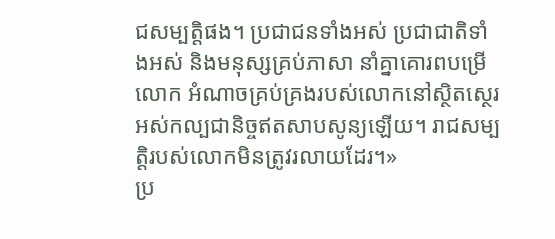ជសម្បត្តិផង។ ប្រជាជនទាំងអស់ ប្រជាជាតិទាំងអស់ និងមនុស្សគ្រប់ភាសា នាំគ្នាគោរពបម្រើលោក អំណាចគ្រប់គ្រងរបស់លោកនៅស្ថិតស្ថេរអស់កល្បជានិច្ចឥតសាបសូន្យឡើយ។ រាជសម្បត្តិរបស់លោកមិនត្រូវរលាយដែរ។»
ប្រ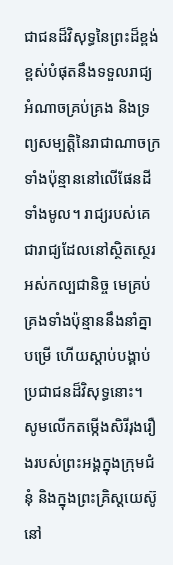ជាជនដ៏វិសុទ្ធនៃព្រះដ៏ខ្ពង់ខ្ពស់បំផុតនឹងទទួលរាជ្យ អំណាចគ្រប់គ្រង និងទ្រព្យសម្បត្តិនៃរាជាណាចក្រទាំងប៉ុន្មាននៅលើផែនដីទាំងមូល។ រាជ្យរបស់គេជារាជ្យដែលនៅស្ថិតស្ថេរអស់កល្បជានិច្ច មេគ្រប់គ្រងទាំងប៉ុន្មាននឹងនាំគ្នាបម្រើ ហើយស្ដាប់បង្គាប់ប្រជាជនដ៏វិសុទ្ធនោះ។
សូមលើកតម្កើងសិរីរុងរឿងរបស់ព្រះអង្គក្នុងក្រុមជំនុំ និងក្នុងព្រះគ្រិស្តយេស៊ូ នៅ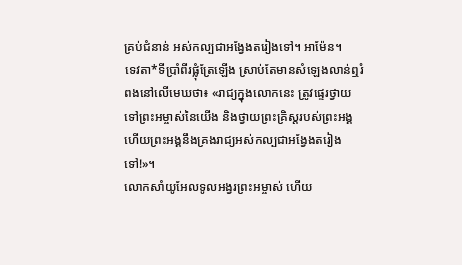គ្រប់ជំនាន់ អស់កល្បជាអង្វែងតរៀងទៅ។ អាម៉ែន។
ទេវតា*ទីប្រាំពីរផ្លុំត្រែឡើង ស្រាប់តែមានសំឡេងលាន់ឮរំពងនៅលើមេឃថា៖ «រាជ្យក្នុងលោកនេះ ត្រូវផ្ទេរថ្វាយទៅព្រះអម្ចាស់នៃយើង និងថ្វាយព្រះគ្រិស្តរបស់ព្រះអង្គ ហើយព្រះអង្គនឹងគ្រងរាជ្យអស់កល្បជាអង្វែងតរៀងទៅ!»។
លោកសាំយូអែលទូលអង្វរព្រះអម្ចាស់ ហើយ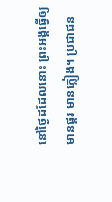នៅថ្ងៃដដែលនោះ ព្រះអង្គធ្វើឲ្យមានផ្គរ មានភ្លៀង។ ប្រជាជន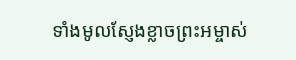ទាំងមូលស្ញែងខ្លាចព្រះអម្ចាស់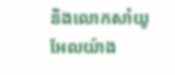និងលោកសាំយូអែលយ៉ាង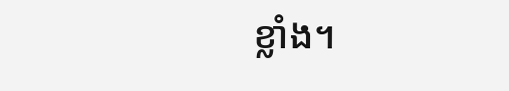ខ្លាំង។